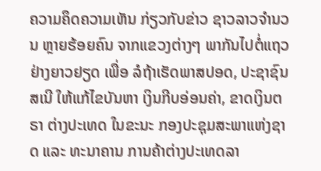ຄວາມຄຶດຄວາມເຫັນ ກ່ຽວກັບຂ່າວ ຊາວລາວຈຳນວນ ຫຼາຍຮ້ອຍຄົນ ຈາກແຂວງຕ່າງໆ ພາກັນໄປຕໍ່ແຖວ ຢ່າງຍາວຢຽດ ເພື່ອ ລໍຖ້າເຮັດພາສປອດ, ປະຊາຊົນ ສເນີ ໃຫ້ແກ້ໄຂບັນຫາ ເງິນກີບອ່ອນຄ່າ, ຂາດເງິນຕຣາ ຕ່າງປະເທດ ໃນຂະນະ ກອງປະຊຸມສະພາແຫ່ງຊາດ ແລະ ທະນາຄານ ການຄ້າຕ່າງປະເທດລາ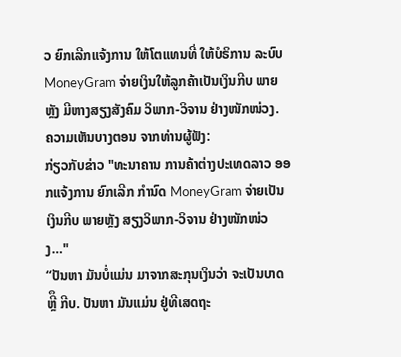ວ ຍົກເລີກແຈ້ງການ ໃຫ້ໂຕແທນທີ່ ໃຫ້ບໍຣິການ ລະບົບ MoneyGram ຈ່າຍເງິນໃຫ້ລູກຄ້າເປັນເງິນກີບ ພາຍຫຼັງ ມີຫາງສຽງສັງຄົມ ວິພາກ-ວິຈານ ຢ່າງໜັກໜ່ວງ.
ຄວາມເຫັນບາງຕອນ ຈາກທ່ານຜູ້ຟັງ:
ກ່ຽວກັບຂ່າວ "ທະນາຄານ ການຄ້າຕ່າງປະເທດລາວ ອອກແຈ້ງການ ຍົກເລີກ ກຳນົດ MoneyGram ຈ່າຍເປັນເງິນກີບ ພາຍຫຼັງ ສຽງວິພາກ-ວິຈານ ຢ່າງໜັກໜ່ວງ…"
“ປັນຫາ ມັນບ່ໍແມ່ນ ມາຈາກສະກຸນເງິນວ່າ ຈະເປັນບາດ ຫຼີຶ ກີບ. ປັນຫາ ມັນແມ່ນ ຢູ່ທີເສດຖະ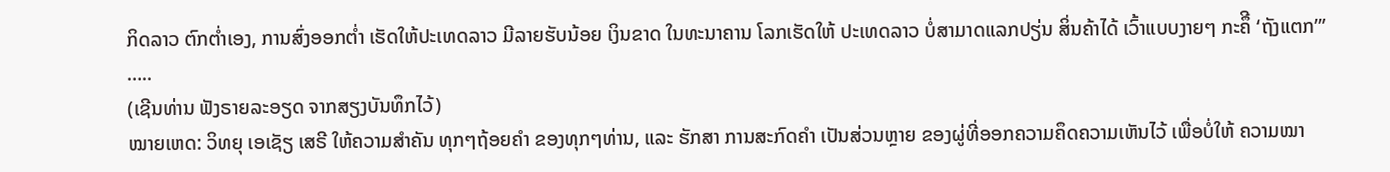ກິດລາວ ຕົກຕ່ຳເອງ, ການສົ່ງອອກຕ່ຳ ເຮັດໃຫ້ປະເທດລາວ ມີລາຍຮັບນ້ອຍ ເງິນຂາດ ໃນທະນາຄານ ໂລກເຮັດໃຫ້ ປະເທດລາວ ບໍ່ສາມາດແລກປຽ່ນ ສິ່ນຄ້າໄດ້ ເວົ້າແບບງາຍໆ ກະຄຶີ ‘ຖັງແຕກ’”
…..
(ເຊີນທ່ານ ຟັງຣາຍລະອຽດ ຈາກສຽງບັນທຶກໄວ້)
ໝາຍເຫດ: ວິທຍຸ ເອເຊັຽ ເສຣີ ໃຫ້ຄວາມສຳຄັນ ທຸກໆຖ້ອຍຄຳ ຂອງທຸກໆທ່ານ, ແລະ ຮັກສາ ການສະກົດຄຳ ເປັນສ່ວນຫຼາຍ ຂອງຜູ່ທີ່ອອກຄວາມຄຶດຄວາມເຫັນໄວ້ ເພື່ອບໍ່ໃຫ້ ຄວາມໝາ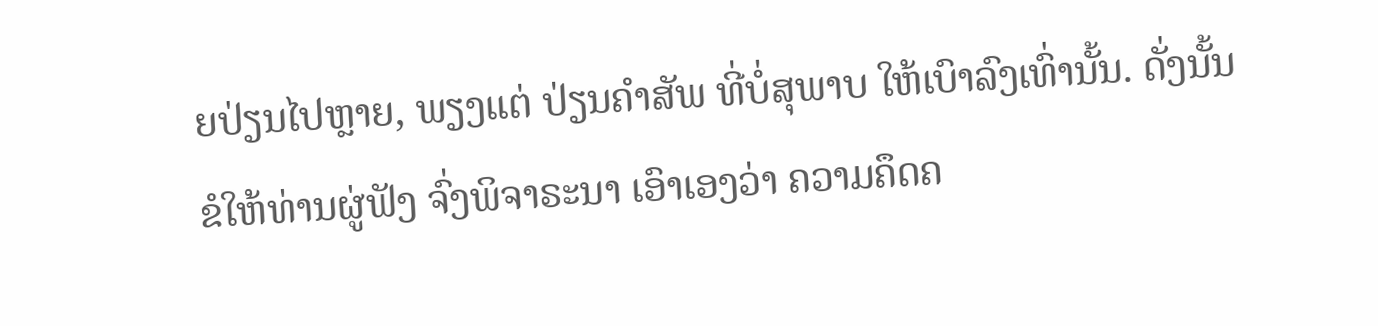ຍປ່ຽນໄປຫຼາຍ, ພຽງແຕ່ ປ່ຽນຄຳສັພ ທີ່ບໍ່ສຸພາບ ໃຫ້ເບົາລົງເທົ່ານັ້ນ. ດັ່ງນັ້ນ ຂໍໃຫ້ທ່ານຜູ່ຟັງ ຈົ່ງພິຈາຣະນາ ເອົາເອງວ່າ ຄວາມຄຶດຄ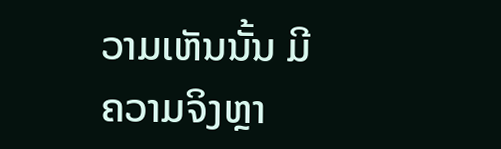ວາມເຫັນນັ້ນ ມີຄວາມຈິງຫຼາ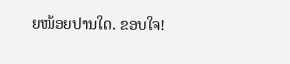ຍໜ້ອຍປານໃດ. ຂອບໃຈ!